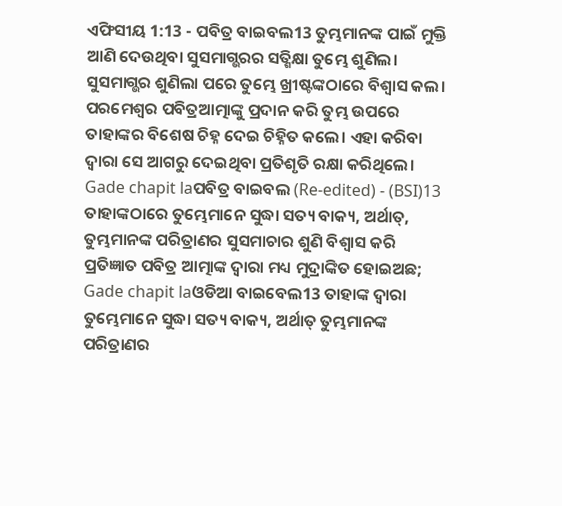ଏଫିସୀୟ 1:13 - ପବିତ୍ର ବାଇବଲ13 ତୁମ୍ଭମାନଙ୍କ ପାଇଁ ମୁକ୍ତି ଆଣି ଦେଉଥିବା ସୁସମାଗ୍ଭରର ସତ୍ଶିକ୍ଷା ତୁମ୍ଭେ ଶୁଣିଲ। ସୁସମାଗ୍ଭର ଶୁଣିଲା ପରେ ତୁମ୍ଭେ ଖ୍ରୀଷ୍ଟଙ୍କଠାରେ ବିଶ୍ୱାସ କଲ। ପରମେଶ୍ୱର ପବିତ୍ରଆତ୍ମାଙ୍କୁ ପ୍ରଦାନ କରି ତୁମ୍ଭ ଉପରେ ତାହାଙ୍କର ବିଶେଷ ଚିହ୍ନ ଦେଇ ଚିହ୍ନିତ କଲେ। ଏହା କରିବା ଦ୍ୱାରା ସେ ଆଗରୁ ଦେଇଥିବା ପ୍ରତିଶୃତି ରକ୍ଷା କରିଥିଲେ। Gade chapit laପବିତ୍ର ବାଇବଲ (Re-edited) - (BSI)13 ତାହାଙ୍କଠାରେ ତୁମ୍ଭେମାନେ ସୁଦ୍ଧା ସତ୍ୟ ବାକ୍ୟ, ଅର୍ଥାତ୍, ତୁମ୍ଭମାନଙ୍କ ପରିତ୍ରାଣର ସୁସମାଚାର ଶୁଣି ବିଶ୍ଵାସ କରି ପ୍ରତିଜ୍ଞାତ ପବିତ୍ର ଆତ୍ମାଙ୍କ ଦ୍ଵାରା ମଧ୍ୟ ମୁଦ୍ରାଙ୍କିତ ହୋଇଅଛ; Gade chapit laଓଡିଆ ବାଇବେଲ13 ତାହାଙ୍କ ଦ୍ୱାରା ତୁମ୍ଭେମାନେ ସୁଦ୍ଧା ସତ୍ୟ ବାକ୍ୟ, ଅର୍ଥାତ୍ ତୁମ୍ଭମାନଙ୍କ ପରିତ୍ରାଣର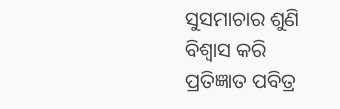ସୁସମାଚାର ଶୁଣି ବିଶ୍ୱାସ କରି ପ୍ରତିଜ୍ଞାତ ପବିତ୍ର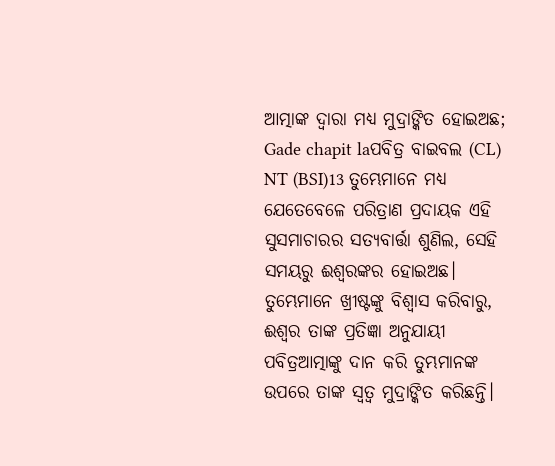ଆତ୍ମାଙ୍କ ଦ୍ୱାରା ମଧ୍ୟ ମୁଦ୍ରାଙ୍କିତ ହୋଇଅଛ; Gade chapit laପବିତ୍ର ବାଇବଲ (CL) NT (BSI)13 ତୁମ୍ଭେମାନେ ମଧ୍ୟ ଯେତେବେଳେ ପରିତ୍ରାଣ ପ୍ରଦାୟକ ଏହି ସୁସମାଚାରର ସତ୍ୟବାର୍ତ୍ତା ଶୁଣିଲ, ସେହି ସମୟରୁ ଈଶ୍ୱରଙ୍କର ହୋଇଅଛ। ତୁମ୍ଭେମାନେ ଖ୍ରୀଷ୍ଟଙ୍କୁ ବିଶ୍ୱାସ କରିବାରୁ, ଈଶ୍ୱର ତାଙ୍କ ପ୍ରତିଜ୍ଞା ଅନୁଯାୟୀ ପବିତ୍ରଆତ୍ମାଙ୍କୁ ଦାନ କରି ତୁମ୍ଭମାନଙ୍କ ଉପରେ ତାଙ୍କ ସ୍ୱତ୍ୱ ମୁଦ୍ରାଙ୍କିତ କରିଛନ୍ତି।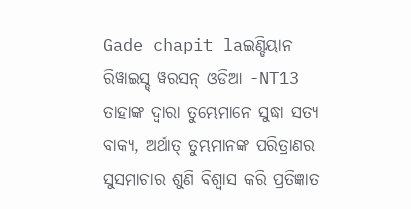Gade chapit laଇଣ୍ଡିୟାନ ରିୱାଇସ୍ଡ୍ ୱରସନ୍ ଓଡିଆ -NT13 ତାହାଙ୍କ ଦ୍ୱାରା ତୁମ୍ଭେମାନେ ସୁଦ୍ଧା ସତ୍ୟ ବାକ୍ୟ, ଅର୍ଥାତ୍ ତୁମ୍ଭମାନଙ୍କ ପରିତ୍ରାଣର ସୁସମାଚାର ଶୁଣି ବିଶ୍ୱାସ କରି ପ୍ରତିଜ୍ଞାତ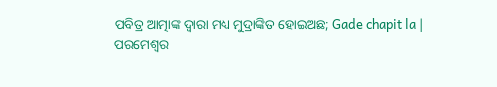ପବିତ୍ର ଆତ୍ମାଙ୍କ ଦ୍ୱାରା ମଧ୍ୟ ମୁଦ୍ରାଙ୍କିତ ହୋଇଅଛ; Gade chapit la |
ପରମେଶ୍ୱର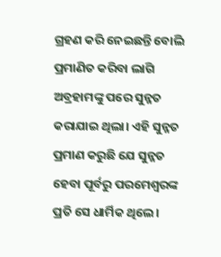ଗ୍ରହଣ କରି ନେଇଛନ୍ତି ବୋଲି ପ୍ରମାଣିତ କରିବା ଲାଗି ଅବ୍ରହାମଙ୍କୁ ପରେ ସୁନ୍ନତ କରାଯାଇ ଥିଲା। ଏହି ସୁନ୍ନତ ପ୍ରମାଣ କରୁଛି ଯେ ସୁନ୍ନତ ହେବା ପୂର୍ବରୁ ପରମେଶ୍ୱରଙ୍କ ପ୍ରତି ସେ ଧାର୍ମିକ ଥିଲେ।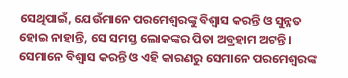ସେଥିପାଇଁ, ଯେଉଁମାନେ ପରମେଶ୍ୱରଙ୍କୁ ବିଶ୍ୱାସ କରନ୍ତି ଓ ସୁନ୍ନତ ହୋଇ ନାହାନ୍ତି, ସେ ସମସ୍ତ ଲୋକଙ୍କର ପିତା ଅବ୍ରହାମ ଅଟନ୍ତି। ସେମାନେ ବିଶ୍ୱାସ କରନ୍ତି ଓ ଏହି କାରଣରୁ ସେମାନେ ପରମେଶ୍ୱରଙ୍କ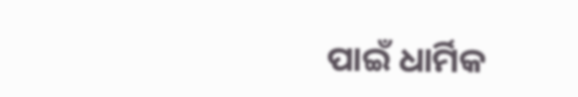ପାଇଁ ଧାର୍ମିକ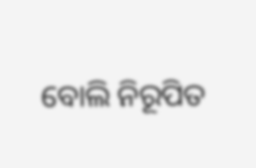ବୋଲି ନିରୂପିତ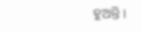ହୁଅନ୍ତି।